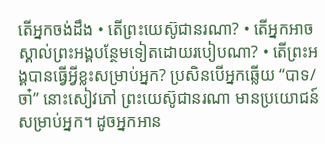តើអ្នកចង់ដឹង • តើព្រះយេស៊ូជានរណា? • តើអ្នកអាចស្គាល់ព្រះអង្គបន្ថែមទៀតដោយរបៀបណា? • តើព្រះអង្គបានធ្វើអ្វីខ្លះសម្រាប់អ្នក? ប្រសិនបើអ្នកឆ្លើយ “បាទ/ចា៎” នោះសៀវភៅ ព្រះយេស៊ូជានរណា មានប្រយោជន៍សម្រាប់អ្នក។ ដូចអ្នកអាន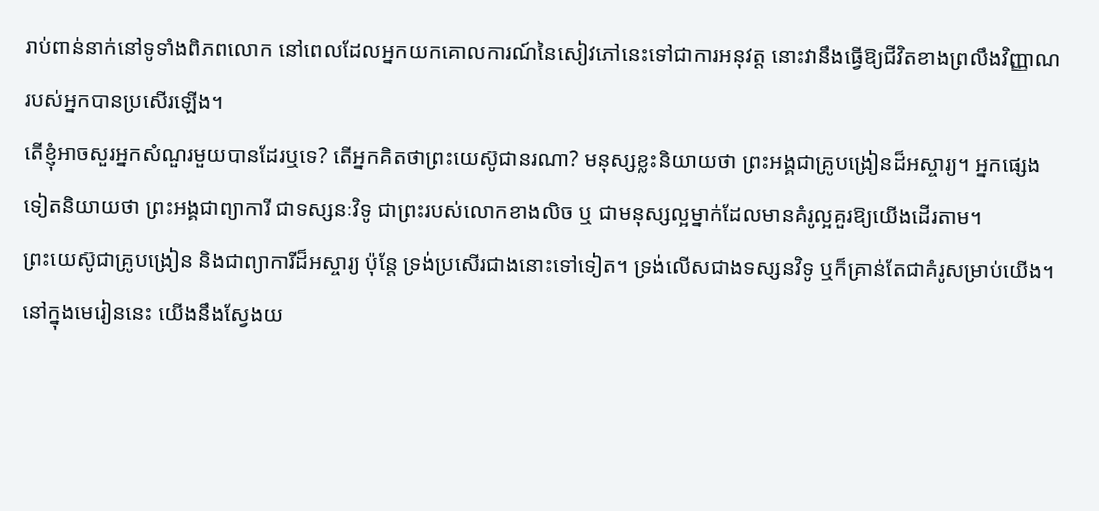រាប់ពាន់នាក់នៅទូទាំងពិភពលោក នៅពេលដែលអ្នកយកគោលការណ៍នៃសៀវភៅនេះទៅជាការអនុវត្ត នោះវានឹងធ្វើឱ្យជីវិតខាងព្រលឹងវិញ្ញាណរបស់អ្នកបានប្រសើរឡើង។
តើខ្ញុំអាចសួរអ្នកសំណួរមួយបានដែរឬទេ? តើអ្នកគិតថាព្រះយេស៊ូជានរណា? មនុស្សខ្លះនិយាយថា ព្រះអង្គជាគ្រូបង្រៀនដ៏អស្ចារ្យ។ អ្នកផ្សេងទៀតនិយាយថា ព្រះអង្គជាព្យាការី ជាទស្សនៈវិទូ ជាព្រះរបស់លោកខាងលិច ឬ ជាមនុស្សល្អម្នាក់ដែលមានគំរូល្អគួរឱ្យយើងដើរតាម។
ព្រះយេស៊ូជាគ្រូបង្រៀន និងជាព្យាការីដ៏អស្ចារ្យ ប៉ុន្តែ ទ្រង់ប្រសើរជាងនោះទៅទៀត។ ទ្រង់លើសជាងទស្សនវិទូ ឬក៏គ្រាន់តែជាគំរូសម្រាប់យើង។ នៅក្នុងមេរៀននេះ យើងនឹងស្វែងយ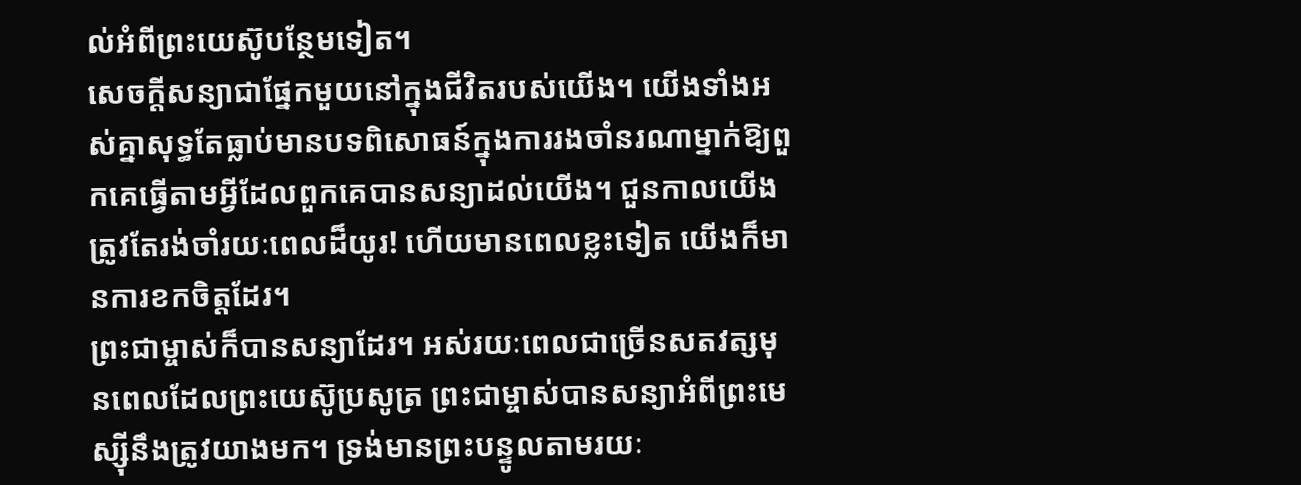ល់អំពីព្រះយេស៊ូបន្ថែមទៀត។
សេចក្ដីសន្យាជាផ្នែកមួយនៅក្នុងជីវិតរបស់យើង។ យើងទាំងអស់គ្នាសុទ្ធតែធ្លាប់មានបទពិសោធន៍ក្នុងការរងចាំនរណាម្នាក់ឱ្យពួកគេធ្វើតាមអ្វីដែលពួកគេបានសន្យាដល់យើង។ ជួនកាលយើងត្រូវតែរង់ចាំរយៈពេលដ៏យូរ! ហើយមានពេលខ្លះទៀត យើងក៏មានការខកចិត្តដែរ។
ព្រះជាម្ចាស់ក៏បានសន្យាដែរ។ អស់រយៈពេលជាច្រើនសតវត្សមុនពេលដែលព្រះយេស៊ូប្រសូត្រ ព្រះជាម្ចាស់បានសន្យាអំពីព្រះមេស្ស៊ីនឹងត្រូវយាងមក។ ទ្រង់មានព្រះបន្ទូលតាមរយៈ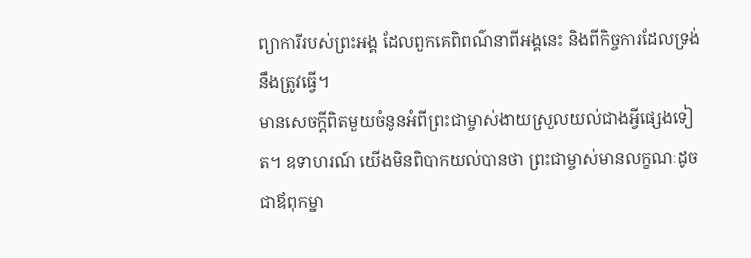ព្យាការីរបស់ព្រះអង្គ ដែលពួកគេពិពណ៌នាពីអង្គនេះ និងពីកិច្ចការដែលទ្រង់នឹងត្រូវធ្វើ។
មានសេចក្ដីពិតមួយចំនូនអំពីព្រះជាម្ចាស់ងាយស្រួលយល់ជាងអ្វីផ្សេងទៀត។ ឧទាហរណ៍ យើងមិនពិបាកយល់បានថា ព្រះជាម្ចាស់មានលក្ខណៈដូចជាឪពុកម្នា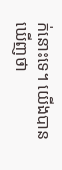ក់នោះទេ។ យើងបានឃើញថា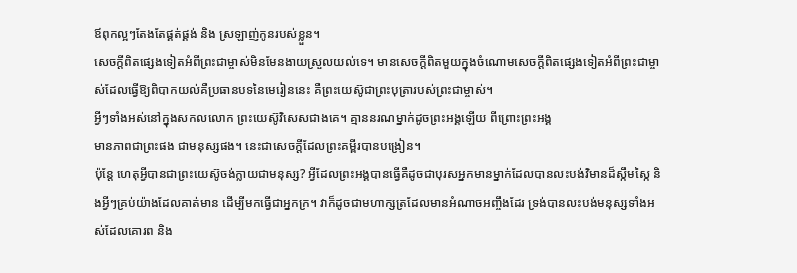ឪពុកល្អៗតែងតែផ្គត់ផ្គង់ និង ស្រឡាញ់កូនរបស់ខ្លួន។
សេចក្ដីពិតផ្សេងទៀតអំពីព្រះជាម្ចាស់មិនមែនងាយស្រួលយល់ទេ។ មានសេចក្ដីពិតមួយក្នុងចំណោមសេចក្តីពិតផ្សេងទៀតអំពីព្រះជាម្ចាស់ដែលធ្វើឱ្យពិបាកយល់គឺប្រធានបទនៃមេរៀននេះ គឺព្រះយេស៊ូជាព្រះបុត្រារបស់ព្រះជាម្ចាស់។
អ្វីៗទាំងអស់នៅក្នុងសកលលោក ព្រះយេស៊ូវិសេសជាងគេ។ គ្មាននរណម្នាក់ដូចព្រះអង្គឡើយ ពីព្រោះព្រះអង្គ
មានភាពជាព្រះផង ជាមនុស្សផង។ នេះជាសេចក្ដីដែលព្រះគម្ពីរបានបង្រៀន។
ប៉ុន្តែ ហេតុអ្វីបានជាព្រះយេស៊ូចង់ក្លាយជាមនុស្ស? អ្វីដែលព្រះអង្គបានធ្វើគឺដូចជាបុរសអ្នកមានម្នាក់ដែលបានលះបង់វិមានដ៏ស្កឹមស្កៃ និងអ្វីៗគ្រប់យ៉ាងដែលគាត់មាន ដើម្បីមកធ្វើជាអ្នកក្រ។ វាក៏ដូចជាមហាក្សត្រដែលមានអំណាចអញ្ចឹងដែរ ទ្រង់បានលះបង់មនុស្សទាំងអស់ដែលគោរព និង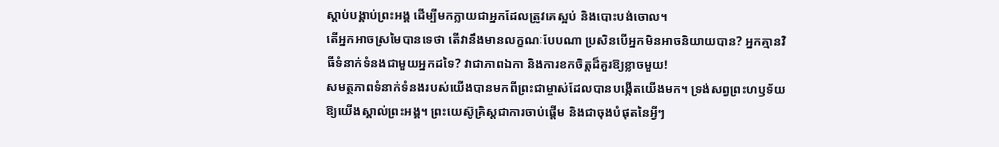ស្ដាប់បង្គាប់ព្រះអង្គ ដើម្បីមកក្លាយជាអ្នកដែលត្រូវគេស្អប់ និងបោះបង់ចោល។
តើអ្នកអាចស្រមៃបានទេថា តើវានឹងមានលក្ខណៈបែបណា ប្រសិនបើអ្នកមិនអាចនិយាយបាន? អ្នកគ្មានវិធីទំនាក់ទំនងជាមួយអ្នកដទៃ? វាជាភាពឯកា និងការខកចិត្តដ៏គួរឱ្យខ្លាចមួយ!
សមត្ថភាពទំនាក់ទំនងរបស់យើងបានមកពីព្រះជាម្ចាស់ដែលបានបង្កើតយើងមក។ ទ្រង់សព្វព្រះហឫទ័យឱ្យយើងស្គាល់ព្រះអង្គ។ ព្រះយេស៊ូគ្រិស្តជាការចាប់ផ្តើម និងជាចុងបំផុតនៃអ្វីៗ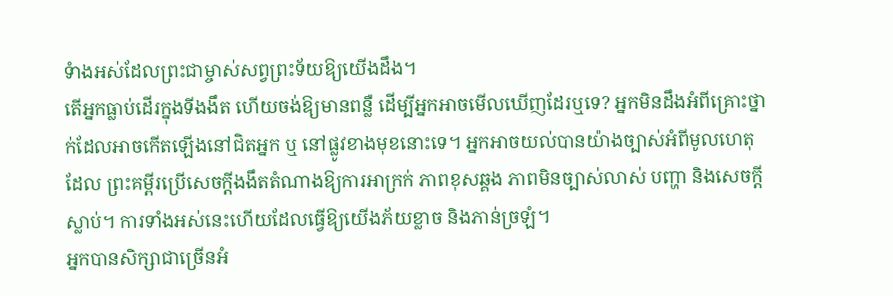ទំាងអស់ដែលព្រះជាម្ចាស់សព្វព្រះទ័យឱ្យយើងដឹង។
តើអ្នកធ្លាប់ដើរក្នុងទីងងឹត ហើយចង់ឱ្យមានពន្លឺ ដើម្បីអ្នកអាចមើលឃើញដែរឬទេ? អ្នកមិនដឹងអំពីគ្រោះថ្នាក់ដែលអាចកើតឡើងនៅជិតអ្នក ឬ នៅផ្លូវខាងមុខនោះទេ។ អ្នកអាចយល់បានយ៉ាងច្បាស់អំពីមូលហេតុដែល ព្រះគម្ពីរប្រើសេចក្តីងងឹតតំណាងឱ្យការអាក្រក់ ភាពខុសឆ្គង ភាពមិនច្បាស់លាស់ បញ្ហា និងសេចក្តីស្លាប់។ ការទាំងអស់នេះហើយដែលធ្វើឱ្យយើងភ័យខ្លាច និងភាន់ច្រឡំ។
អ្នកបានសិក្សាជាច្រើនអំ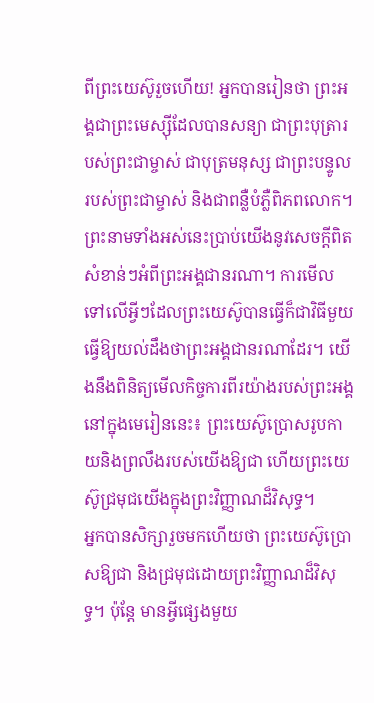ពីព្រះយេស៊ូរួចហើយ! អ្នកបានរៀនថា ព្រះអង្គជាព្រះមេស្ស៊ីដែលបានសន្យា ជាព្រះបុត្រារបស់ព្រះជាម្ចាស់ ជាបុត្រមនុស្ស ជាព្រះបន្ទូលរបស់ព្រះជាម្ចាស់ និងជាពន្លឺបំភ្លឺពិភពលោក។ ព្រះនាមទាំងអស់នេះប្រាប់យើងនូវសេចក្តីពិតសំខាន់ៗអំពីព្រះអង្គជានរណា។ ការមើលទៅលើអ្វីៗដែលព្រះយេស៊ូបានធ្វើក៏ជាវិធីមួយធ្វើឱ្យយល់ដឹងថាព្រះអង្គជានរណាដែរ។ យើងនឹងពិនិត្យមើលកិច្ចការពីរយ៉ាងរបស់ព្រះអង្គនៅក្នុងមេរៀននេះ៖ ព្រះយេស៊ូប្រោសរូបកាយនិងព្រលឹងរបស់យើងឱ្យជា ហើយព្រះយេស៊ូជ្រមុជយើងក្នុងព្រះវិញ្ញាណដ៏វិសុទ្ធ។
អ្នកបានសិក្សារួចមកហើយថា ព្រះយេស៊ូប្រោសឱ្យជា និងជ្រមុជដោយព្រះវិញ្ញាណដ៏វិសុទ្ធ។ ប៉ុន្តែ មានអ្វីផ្សេងមួយ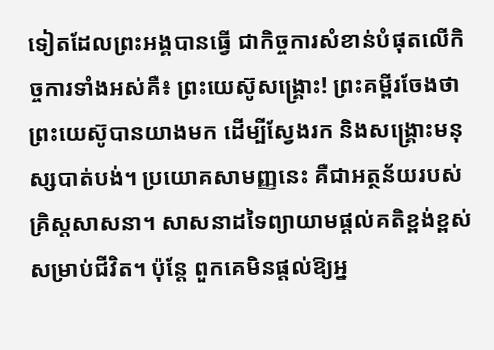ទៀតដែលព្រះអង្គបានធ្វើ ជាកិច្ចការសំខាន់បំផុតលើកិច្ចការទាំងអស់គឺ៖ ព្រះយេស៊ូសង្គ្រោះ! ព្រះគម្ពីរចែងថា ព្រះយេស៊ូបានយាងមក ដើម្បីស្វែងរក និងសង្គ្រោះមនុស្សបាត់បង់។ ប្រយោគសាមញ្ញនេះ គឺជាអត្ថន័យរបស់គ្រិស្តសាសនា។ សាសនាដទៃព្យាយាមផ្តល់គតិខ្ពង់ខ្ពស់សម្រាប់ជីវិត។ ប៉ុន្ដែ ពួកគេមិនផ្តល់ឱ្យអ្ន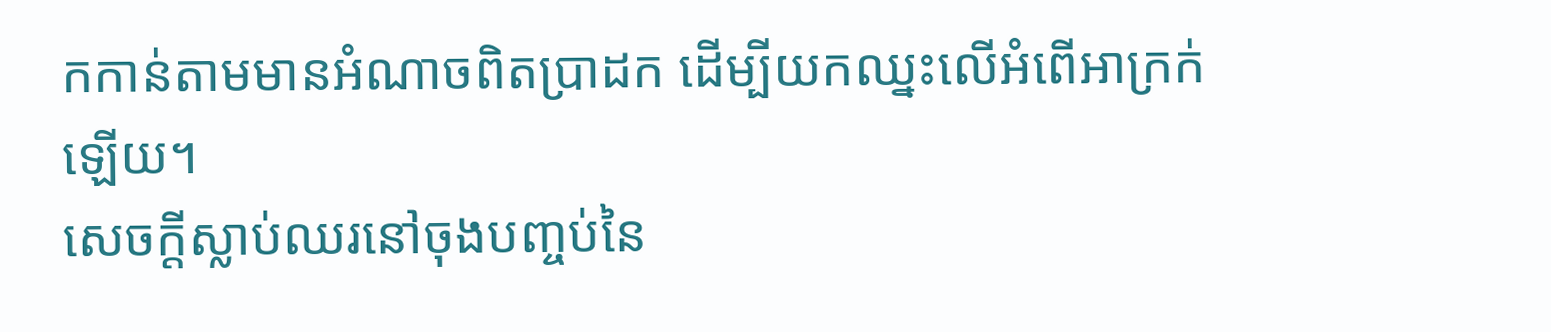កកាន់តាមមានអំណាចពិតប្រាដក ដើម្បីយកឈ្នះលើអំពើអាក្រក់ឡើយ។
សេចក្តីស្លាប់ឈរនៅចុងបញ្ចប់នៃ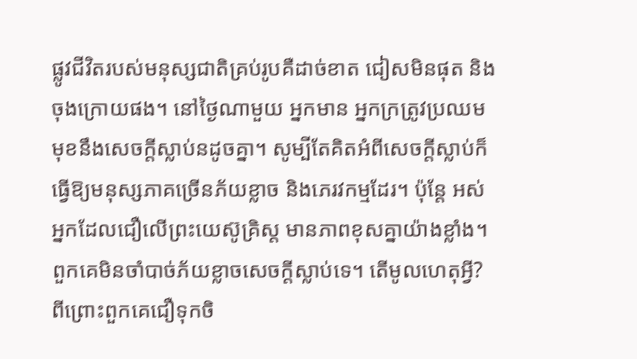ផ្លូវជីវិតរបស់មនុស្សជាតិគ្រប់រូបគឺដាច់ខាត ជៀសមិនផុត និងចុងក្រោយផង។ នៅថ្ងៃណាមួយ អ្នកមាន អ្នកក្រត្រូវប្រឈមមុខនឹងសេចក្តីស្លាប់នដូចគ្នា។ សូម្បីតែគិតអំពីសេចក្តីស្លាប់ក៏ធ្វើឱ្យមនុស្សភាគច្រើនភ័យខ្លាច និងភេរវកម្មដែរ។ ប៉ុន្តែ អស់អ្នកដែលជឿលើព្រះយេស៊ូគ្រិស្ត មានភាពខុសគ្នាយ៉ាងខ្លាំង។ ពួកគេមិនចាំបាច់ភ័យខ្លាចសេចក្តីស្លាប់ទេ។ តើមូលហេតុអ្វី? ពីព្រោះពួកគេជឿទុកចិ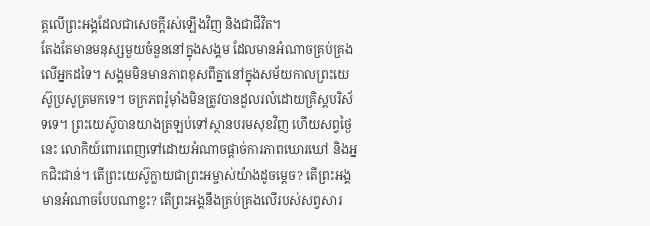ត្តលើព្រះអង្គដែលជាសេចក្តីរស់ឡើងវិញ និងជាជីវិត។
តែងតែមានមនុស្សមួយចំនួននៅក្នុងសង្គម ដែលមានអំណាចគ្រប់គ្រងលើអ្នកដទៃ។ សង្គមមិនមានភាពខុសពីគ្នានៅក្នុងសម័យកាលព្រះយេស៊ូប្រសូត្រមកទេ។ ចក្រភពរ៉ូម៉ាំងមិនត្រូវបានដួលរលំដោយគ្រិស្តបរិស័ទទេ។ ព្រះយេស៊ូបានយាងត្រឡប់ទៅស្ថានបរមសុខវិញ ហើយសព្វថ្ងៃនេះ លោកិយ៍ពោរពេញទៅដោយអំណាចផ្តាច់ការភាពឃោរឃៅ និងអ្នកជិះជាន់។ តើព្រះយេស៊ូក្លាយជាព្រះអម្ចាស់យ៉ាងដូចម្តេច? តើព្រះអង្គមានអំណាចបែបណាខ្លះ? តើព្រះអង្គនឹងគ្រប់គ្រងលើរបស់សព្វសារ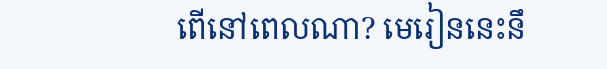ពើនៅពេលណា? មេរៀននេះនឹ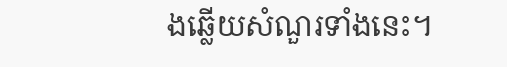ងឆ្លើយសំណួរទាំងនេះ។